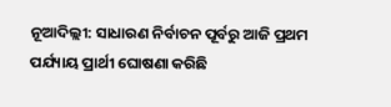ନୂଆଦିଲ୍ଲୀ: ସାଧାରଣ ନିର୍ବାଚନ ପୂର୍ବରୁ ଆଜି ପ୍ରଥମ ପର୍ଯ୍ୟାୟ ପ୍ରାର୍ଥୀ ଘୋଷଣା କରିଛି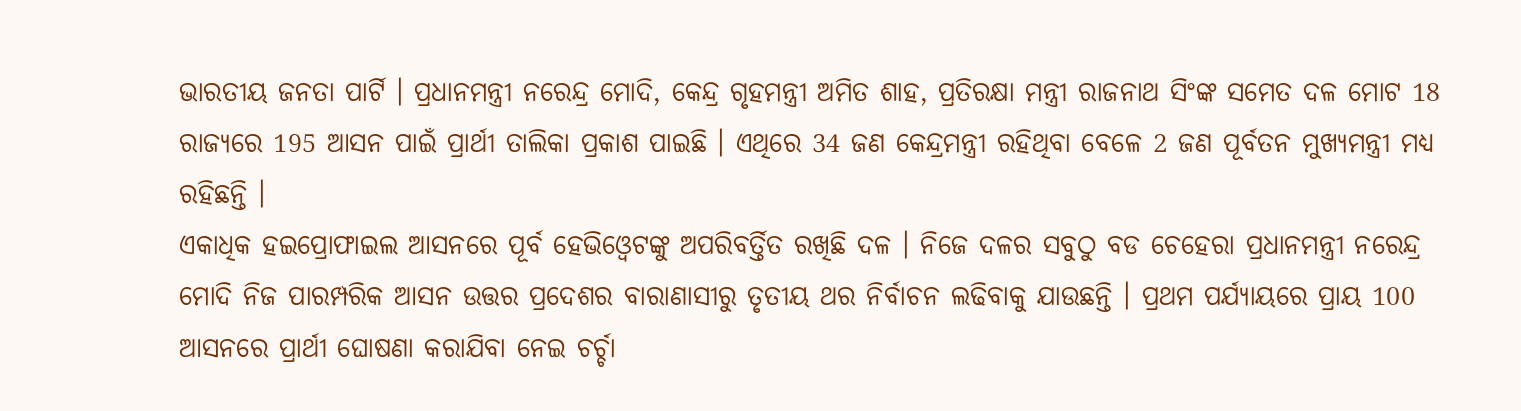ଭାରତୀୟ ଜନତା ପାର୍ଟି । ପ୍ରଧାନମନ୍ତ୍ରୀ ନରେନ୍ଦ୍ର ମୋଦି, କେନ୍ଦ୍ର ଗୃହମନ୍ତ୍ରୀ ଅମିତ ଶାହ, ପ୍ରତିରକ୍ଷା ମନ୍ତ୍ରୀ ରାଜନାଥ ସିଂଙ୍କ ସମେତ ଦଳ ମୋଟ 18 ରାଜ୍ୟରେ 195 ଆସନ ପାଇଁ ପ୍ରାର୍ଥୀ ତାଲିକା ପ୍ରକାଶ ପାଇଛି । ଏଥିରେ 34 ଜଣ କେନ୍ଦ୍ରମନ୍ତ୍ରୀ ରହିଥିବା ବେଳେ 2 ଜଣ ପୂର୍ବତନ ମୁଖ୍ୟମନ୍ତ୍ରୀ ମଧ୍ୟ ରହିଛନ୍ତି ।
ଏକାଧିକ ହଇପ୍ରୋଫାଇଲ ଆସନରେ ପୂର୍ବ ହେଭିଓ୍ବେଟଙ୍କୁ ଅପରିବର୍ତ୍ତିତ ରଖିଛି ଦଳ । ନିଜେ ଦଳର ସବୁଠୁ ବଡ ଚେହେରା ପ୍ରଧାନମନ୍ତ୍ରୀ ନରେନ୍ଦ୍ର ମୋଦି ନିଜ ପାରମ୍ପରିକ ଆସନ ଉତ୍ତର ପ୍ରଦେଶର ବାରାଣାସୀରୁ ତୃତୀୟ ଥର ନିର୍ବାଚନ ଲଢିବାକୁ ଯାଉଛନ୍ତି । ପ୍ରଥମ ପର୍ଯ୍ୟାୟରେ ପ୍ରାୟ 100 ଆସନରେ ପ୍ରାର୍ଥୀ ଘୋଷଣା କରାଯିବା ନେଇ ଚର୍ଚ୍ଚା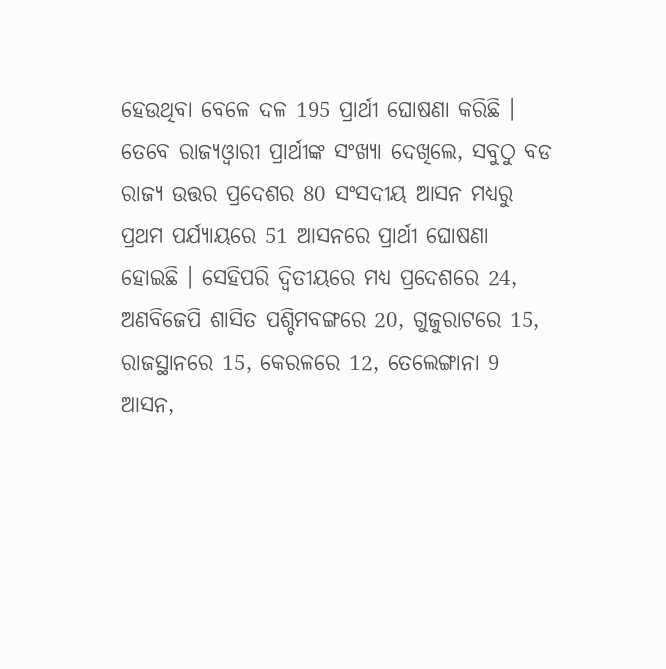ହେଉଥିବା ବେଳେ ଦଳ 195 ପ୍ରାର୍ଥୀ ଘୋଷଣା କରିଛି ।
ତେବେ ରାଜ୍ୟଓ୍ବାରୀ ପ୍ରାର୍ଥୀଙ୍କ ସଂଖ୍ୟା ଦେଖିଲେ, ସବୁଠୁ ବଡ ରାଜ୍ୟ ଉତ୍ତର ପ୍ରଦେଶର 80 ସଂସଦୀୟ ଆସନ ମଧ୍ୟରୁ ପ୍ରଥମ ପର୍ଯ୍ୟାୟରେ 51 ଆସନରେ ପ୍ରାର୍ଥୀ ଘୋଷଣା ହୋଇଛି । ସେହିପରି ଦ୍ବିତୀୟରେ ମଧ୍ୟ ପ୍ରଦେଶରେ 24, ଅଣବିଜେପି ଶାସିତ ପଶ୍ଚିମବଙ୍ଗରେ 20, ଗୁଜୁରାଟରେ 15, ରାଜସ୍ଥାନରେ 15, କେରଳରେ 12, ତେଲେଙ୍ଗାନା 9 ଆସନ,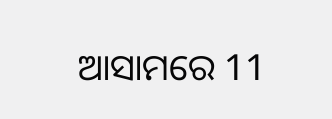ଆସାମରେ 11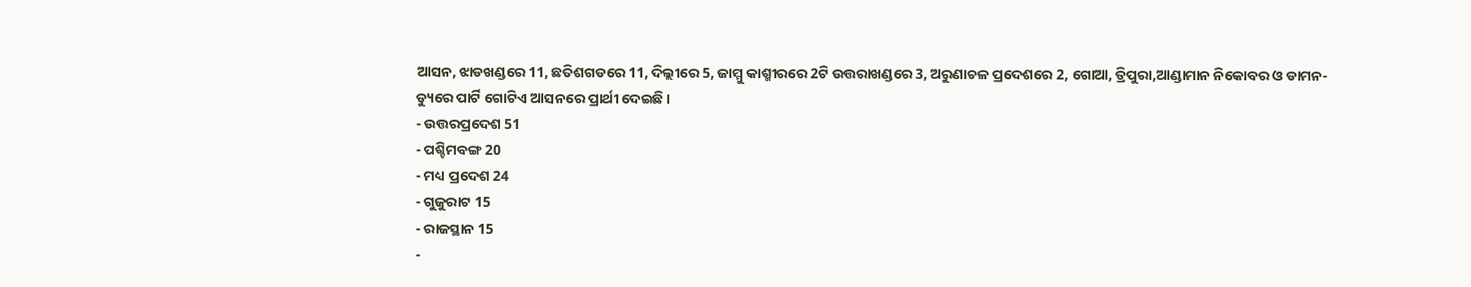ଆସନ, ଝାଡଖଣ୍ଡରେ 11, ଛତିଶଗଡରେ 11, ଦିଲ୍ଲୀରେ 5, ଜାମ୍ମୁ କାଶ୍ମୀରରେ 2ଟି ଉତ୍ତରାଖଣ୍ଡରେ 3, ଅରୁଣାଚଳ ପ୍ରଦେଶରେ 2, ଗୋଆ, ତ୍ରିପୁରା,ଆଣ୍ଡାମାନ ନିକୋବର ଓ ଡାମନ- ଡ୍ୟୁରେ ପାର୍ଟି ଗୋଟିଏ ଆସନରେ ପ୍ରାର୍ଥୀ ଦେଇଛି ।
- ଉତ୍ତରପ୍ରଦେଶ 51
- ପଶ୍ଚିମବଙ୍ଗ 20
- ମଧ୍ୟ ପ୍ରଦେଶ 24
- ଗୁଜୁରାଟ 15
- ରାଜସ୍ଥାନ 15
-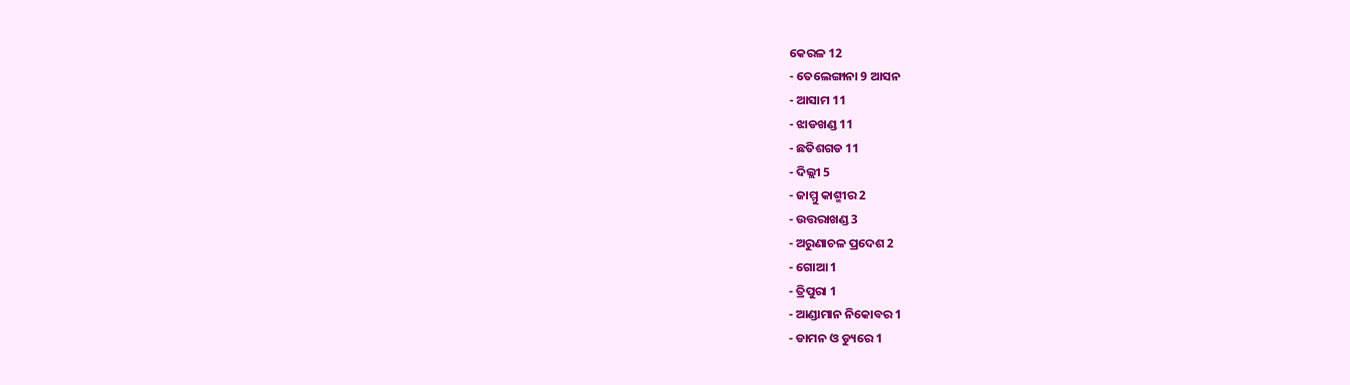କେରଳ 12
- ତେଲେଙ୍ଗାନା 9 ଆସନ
- ଆସାମ 11
- ଝାଡଖଣ୍ଡ 11
- ଛତିଶଗଡ 11
- ଦିଲ୍ଲୀ 5
- ଜାମ୍ମୁ କାଶ୍ମୀର 2
- ଉତ୍ତରାଖଣ୍ଡ 3
- ଅରୁଣାଚଳ ପ୍ରଦେଶ 2
- ଗୋଆ 1
- ତ୍ରିପୁରା 1
- ଆଣ୍ଡାମାନ ନିକୋବର 1
- ଡାମନ ଓ ଡ୍ୟୁରେ 1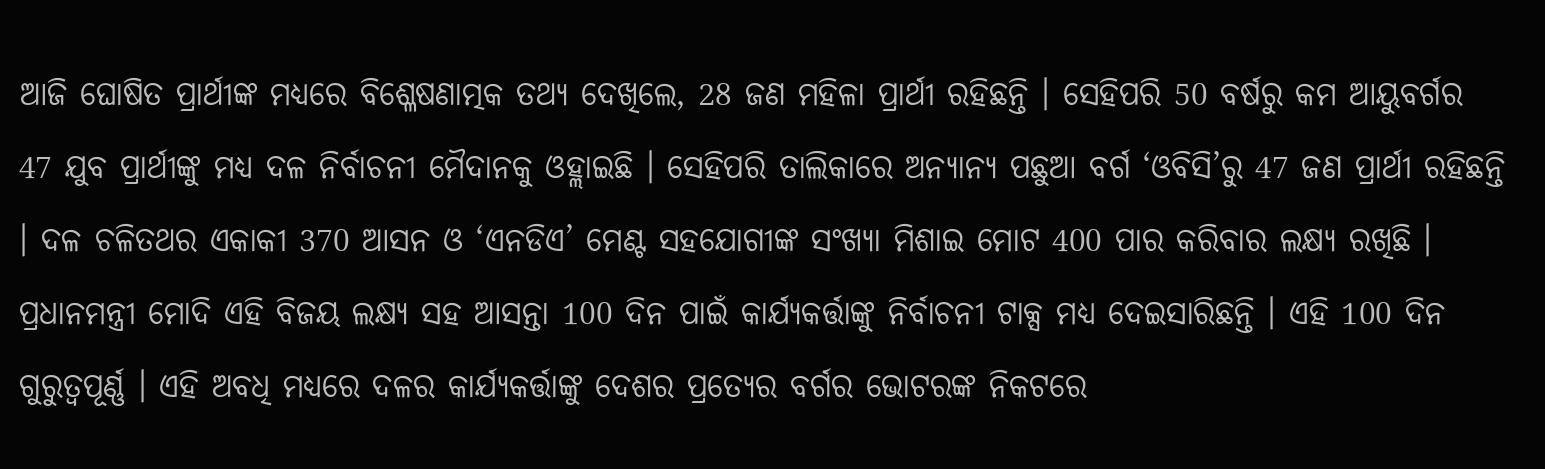ଆଜି ଘୋଷିତ ପ୍ରାର୍ଥୀଙ୍କ ମଧ୍ୟରେ ବିଶ୍ଳେଷଣାତ୍ମକ ତଥ୍ୟ ଦେଖିଲେ, 28 ଜଣ ମହିଳା ପ୍ରାର୍ଥୀ ରହିଛନ୍ତି । ସେହିପରି 50 ବର୍ଷରୁ କମ ଆୟୁବର୍ଗର 47 ଯୁବ ପ୍ରାର୍ଥୀଙ୍କୁ ମଧ୍ୟ ଦଳ ନିର୍ବାଚନୀ ମୈଦାନକୁ ଓହ୍ଲାଇଛି । ସେହିପରି ତାଲିକାରେ ଅନ୍ୟାନ୍ୟ ପଛୁଆ ବର୍ଗ ‘ଓବିସି’ରୁ 47 ଜଣ ପ୍ରାର୍ଥୀ ରହିଛନ୍ତି । ଦଳ ଚଳିତଥର ଏକାକୀ 370 ଆସନ ଓ ‘ଏନଡିଏ’ ମେଣ୍ଟ ସହଯୋଗୀଙ୍କ ସଂଖ୍ୟା ମିଶାଇ ମୋଟ 400 ପାର କରିବାର ଲକ୍ଷ୍ୟ ରଖିଛି । ପ୍ରଧାନମନ୍ତ୍ରୀ ମୋଦି ଏହି ବିଜୟ ଲକ୍ଷ୍ୟ ସହ ଆସନ୍ତା 100 ଦିନ ପାଇଁ କାର୍ଯ୍ୟକର୍ତ୍ତାଙ୍କୁ ନିର୍ବାଚନୀ ଟାକ୍ସ ମଧ୍ୟ ଦେଇସାରିଛନ୍ତି । ଏହି 100 ଦିନ ଗୁରୁତ୍ବପୂର୍ଣ୍ଣ । ଏହି ଅବଧି ମଧ୍ୟରେ ଦଳର କାର୍ଯ୍ୟକର୍ତ୍ତାଙ୍କୁ ଦେଶର ପ୍ରତ୍ୟେର ବର୍ଗର ଭୋଟରଙ୍କ ନିକଟରେ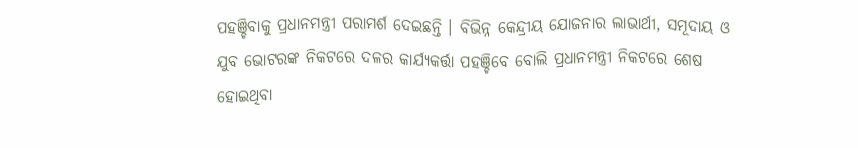ପହଞ୍ଚିବାକୁ ପ୍ରଧାନମନ୍ତ୍ରୀ ପରାମର୍ଶ ଦେଇଛନ୍ତି । ବିଭିନ୍ନ କେନ୍ଦ୍ରୀୟ ଯୋଜନାର ଲାଭାର୍ଥୀ, ସମୂଦାୟ ଓ ଯୁବ ଭୋଟରଙ୍କ ନିକଟରେ ଦଳର କାର୍ଯ୍ୟକର୍ତ୍ତା ପହଞ୍ଚିବେ ବୋଲି ପ୍ରଧାନମନ୍ତ୍ରୀ ନିକଟରେ ଶେଷ ହୋଇଥିବା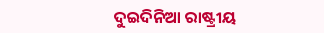ଦୁଇଦିନିଆ ରାଷ୍ଟ୍ରୀୟ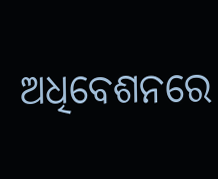ଅଧିବେଶନରେ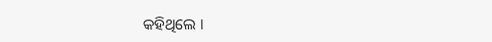କହିଥିଲେ ।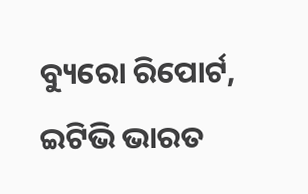ବ୍ୟୁରୋ ରିପୋର୍ଟ, ଇଟିଭି ଭାରତ